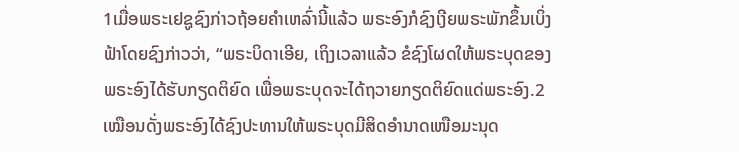1ເມື່ອພຣະເຢຊູຊົງກ່າວຖ້ອຍຄຳເຫລົ່ານີ້ແລ້ວ ພຣະອົງກໍຊົງເງີຍພຣະພັກຂຶ້ນເບິ່ງຟ້າໂດຍຊົງກ່າວວ່າ, “ພຣະບິດາເອີຍ, ເຖິງເວລາແລ້ວ ຂໍຊົງໂຜດໃຫ້ພຣະບຸດຂອງພຣະອົງໄດ້ຮັບກຽດຕິຍົດ ເພື່ອພຣະບຸດຈະໄດ້ຖວາຍກຽດຕິຍົດແດ່ພຣະອົງ.2ເໝືອນດັ່ງພຣະອົງໄດ້ຊົງປະທານໃຫ້ພຣະບຸດມີສິດອຳນາດເໜືອມະນຸດ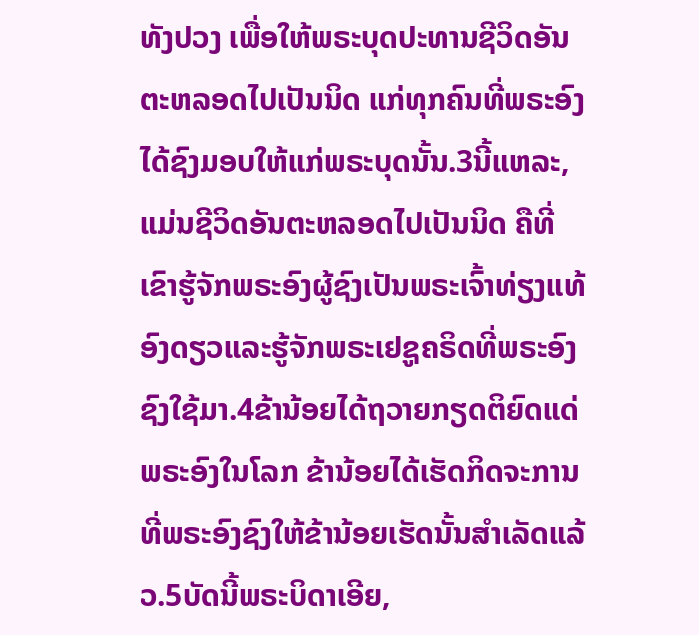ທັງປວງ ເພື່ອໃຫ້ພຣະບຸດປະທານຊີວິດອັນຕະຫລອດໄປເປັນນິດ ແກ່ທຸກຄົນທີ່ພຣະອົງໄດ້ຊົງມອບໃຫ້ແກ່ພຣະບຸດນັ້ນ.3ນີ້ແຫລະ, ແມ່ນຊີວິດອັນຕະຫລອດໄປເປັນນິດ ຄືທີ່ເຂົາຮູ້ຈັກພຣະອົງຜູ້ຊົງເປັນພຣະເຈົ້າທ່ຽງແທ້ອົງດຽວແລະຮູ້ຈັກພຣະເຢຊູຄຣິດທີ່ພຣະອົງຊົງໃຊ້ມາ.4ຂ້ານ້ອຍໄດ້ຖວາຍກຽດຕິຍົດແດ່ພຣະອົງໃນໂລກ ຂ້ານ້ອຍໄດ້ເຮັດກິດຈະການທີ່ພຣະອົງຊົງໃຫ້ຂ້ານ້ອຍເຮັດນັ້ນສຳເລັດແລ້ວ.5ບັດນີ້ພຣະບິດາເອີຍ,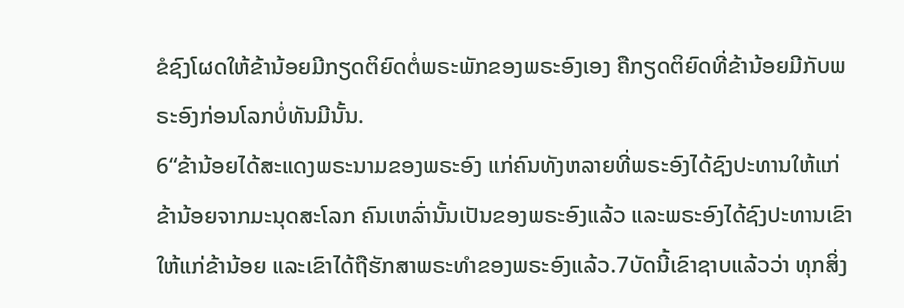ຂໍຊົງໂຜດໃຫ້ຂ້ານ້ອຍມີກຽດຕິຍົດຕໍ່ພຣະພັກຂອງພຣະອົງເອງ ຄືກຽດຕິຍົດທີ່ຂ້ານ້ອຍມີກັບພຣະອົງກ່ອນໂລກບໍ່ທັນມີນັ້ນ.
6“ຂ້ານ້ອຍໄດ້ສະແດງພຣະນາມຂອງພຣະອົງ ແກ່ຄົນທັງຫລາຍທີ່ພຣະອົງໄດ້ຊົງປະທານໃຫ້ແກ່ຂ້ານ້ອຍຈາກມະນຸດສະໂລກ ຄົນເຫລົ່ານັ້ນເປັນຂອງພຣະອົງແລ້ວ ແລະພຣະອົງໄດ້ຊົງປະທານເຂົາໃຫ້ແກ່ຂ້ານ້ອຍ ແລະເຂົາໄດ້ຖືຮັກສາພຣະທຳຂອງພຣະອົງແລ້ວ.7ບັດນີ້ເຂົາຊາບແລ້ວວ່າ ທຸກສິ່ງ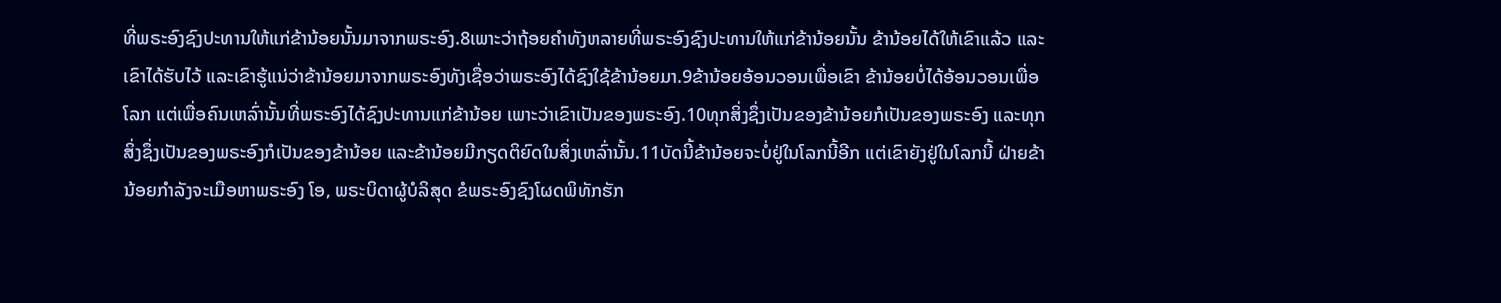ທີ່ພຣະອົງຊົງປະທານໃຫ້ແກ່ຂ້ານ້ອຍນັ້ນມາຈາກພຣະອົງ.8ເພາະວ່າຖ້ອຍຄຳທັງຫລາຍທີ່ພຣະອົງຊົງປະທານໃຫ້ແກ່ຂ້ານ້ອຍນັ້ນ ຂ້ານ້ອຍໄດ້ໃຫ້ເຂົາແລ້ວ ແລະເຂົາໄດ້ຮັບໄວ້ ແລະເຂົາຮູ້ແນ່ວ່າຂ້ານ້ອຍມາຈາກພຣະອົງທັງເຊື່ອວ່າພຣະອົງໄດ້ຊົງໃຊ້ຂ້ານ້ອຍມາ.9ຂ້ານ້ອຍອ້ອນວອນເພື່ອເຂົາ ຂ້ານ້ອຍບໍ່ໄດ້ອ້ອນວອນເພື່ອໂລກ ແຕ່ເພື່ອຄົນເຫລົ່ານັ້ນທີ່ພຣະອົງໄດ້ຊົງປະທານແກ່ຂ້ານ້ອຍ ເພາະວ່າເຂົາເປັນຂອງພຣະອົງ.10ທຸກສິ່ງຊຶ່ງເປັນຂອງຂ້ານ້ອຍກໍເປັນຂອງພຣະອົງ ແລະທຸກສິ່ງຊຶ່ງເປັນຂອງພຣະອົງກໍເປັນຂອງຂ້ານ້ອຍ ແລະຂ້ານ້ອຍມີກຽດຕິຍົດໃນສິ່ງເຫລົ່ານັ້ນ.11ບັດນີ້ຂ້ານ້ອຍຈະບໍ່ຢູ່ໃນໂລກນີ້ອີກ ແຕ່ເຂົາຍັງຢູ່ໃນໂລກນີ້ ຝ່າຍຂ້ານ້ອຍກຳລັງຈະເມືອຫາພຣະອົງ ໂອ, ພຣະບິດາຜູ້ບໍລິສຸດ ຂໍພຣະອົງຊົງໂຜດພິທັກຮັກ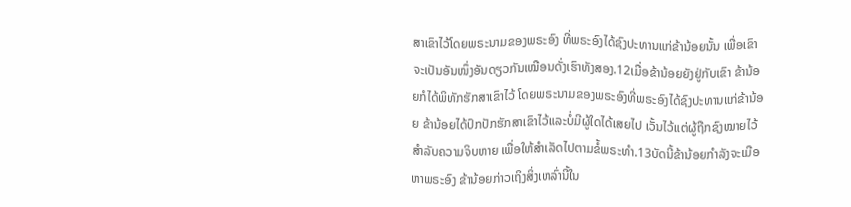ສາເຂົາໄວ້ໂດຍພຣະນາມຂອງພຣະອົງ ທີ່ພຣະອົງໄດ້ຊົງປະທານແກ່ຂ້ານ້ອຍນັ້ນ ເພື່ອເຂົາຈະເປັນອັນໜຶ່ງອັນດຽວກັນເໝືອນດັ່ງເຮົາທັງສອງ.12ເມື່ອຂ້ານ້ອຍຍັງຢູ່ກັບເຂົາ ຂ້ານ້ອຍກໍໄດ້ພິທັກຮັກສາເຂົາໄວ້ ໂດຍພຣະນາມຂອງພຣະອົງທີ່ພຣະອົງໄດ້ຊົງປະທານແກ່ຂ້ານ້ອຍ ຂ້ານ້ອຍໄດ້ປົກປັກຮັກສາເຂົາໄວ້ແລະບໍ່ມີຜູ້ໃດໄດ້ເສຍໄປ ເວັ້ນໄວ້ແຕ່ຜູ້ຖືກຊົງໝາຍໄວ້ສຳລັບຄວາມຈິບຫາຍ ເພື່ອໃຫ້ສຳເລັດໄປຕາມຂໍ້ພຣະທຳ.13ບັດນີ້ຂ້ານ້ອຍກຳລັງຈະເມືອຫາພຣະອົງ ຂ້ານ້ອຍກ່າວເຖິງສິ່ງເຫລົ່ານີ້ໃນ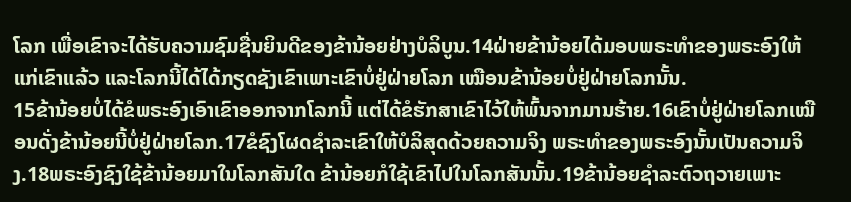ໂລກ ເພື່ອເຂົາຈະໄດ້ຮັບຄວາມຊົມຊື່ນຍິນດີຂອງຂ້ານ້ອຍຢ່າງບໍລິບູນ.14ຝ່າຍຂ້ານ້ອຍໄດ້ມອບພຣະທຳຂອງພຣະອົງໃຫ້ແກ່ເຂົາແລ້ວ ແລະໂລກນີ້ໄດ້ໄດ້ກຽດຊັງເຂົາເພາະເຂົາບໍ່ຢູ່ຝ່າຍໂລກ ເໝືອນຂ້ານ້ອຍບໍ່ຢູ່ຝ່າຍໂລກນັ້ນ.
15ຂ້ານ້ອຍບໍ່ໄດ້ຂໍພຣະອົງເອົາເຂົາອອກຈາກໂລກນີ້ ແຕ່ໄດ້ຂໍຮັກສາເຂົາໄວ້ໃຫ້ພົ້ນຈາກມານຮ້າຍ.16ເຂົາບໍ່ຢູ່ຝ່າຍໂລກເໝືອນດັ່ງຂ້ານ້ອຍນີ້ບໍ່ຢູ່ຝ່າຍໂລກ.17ຂໍຊົງໂຜດຊຳລະເຂົາໃຫ້ບໍລິສຸດດ້ວຍຄວາມຈິງ ພຣະທຳຂອງພຣະອົງນັ້ນເປັນຄວາມຈິງ.18ພຣະອົງຊົງໃຊ້ຂ້ານ້ອຍມາໃນໂລກສັນໃດ ຂ້ານ້ອຍກໍໃຊ້ເຂົາໄປໃນໂລກສັນນັ້ນ.19ຂ້ານ້ອຍຊຳລະຕົວຖວາຍເພາະ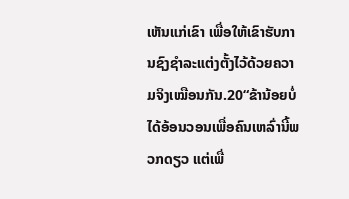ເຫັນແກ່ເຂົາ ເພື່ອໃຫ້ເຂົາຮັບການຊົງຊຳລະແຕ່ງຕັ້ງໄວ້ດ້ວຍຄວາມຈິງເໝືອນກັນ.20“ຂ້ານ້ອຍບໍ່ໄດ້ອ້ອນວອນເພື່ອຄົນເຫລົ່ານີ້ພວກດຽວ ແຕ່ເພື່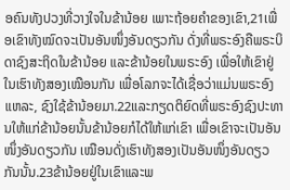ອຄົນທັງປວງທີ່ວາງໃຈໃນຂ້ານ້ອຍ ເພາະຖ້ອຍຄຳຂອງເຂົາ,21ເພື່ອເຂົາທັງໝົດຈະເປັນອັນໜຶ່ງອັນດຽວກັນ ດັ່ງທີ່ພຣະອົງຄືພຣະບິດາຊົງສະຖິດໃນຂ້ານ້ອຍ ແລະຂ້ານ້ອຍໃນພຣະອົງ ເພື່ອໃຫ້ເຂົາຢູ່ໃນເຮົາທັງສອງເໝືອນກັນ ເພື່ອໂລກຈະໄດ້ເຊື່ອວ່າແມ່ນພຣະອົງແຫລະ, ຊົງໃຊ້ຂ້ານ້ອຍມາ.22ແລະກຽດຕິຍົດທີ່ພຣະອົງຊົງປະທານໃຫ້ແກ່ຂ້ານ້ອຍນັ້ນຂ້ານ້ອຍກໍໄດ້ໃຫ້ແກ່ເຂົາ ເພື່ອເຂົາຈະເປັນອັນໜຶ່ງອັນດຽວກັນ ເໝືອນດັ່ງເຮົາທັງສອງເປັນອັນໜຶ່ງອັນດຽວກັນນັ້ນ.23ຂ້ານ້ອຍຢູ່ໃນເຂົາແລະພ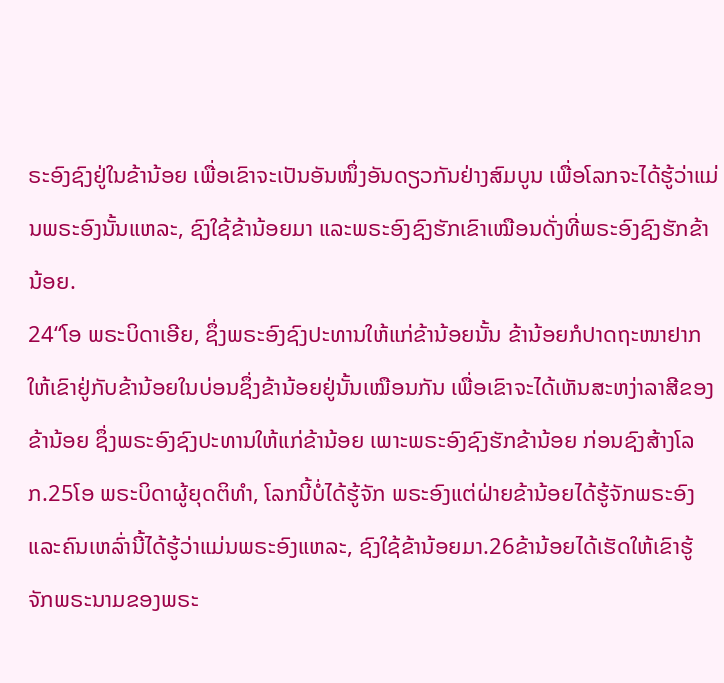ຣະອົງຊົງຢູ່ໃນຂ້ານ້ອຍ ເພື່ອເຂົາຈະເປັນອັນໜຶ່ງອັນດຽວກັນຢ່າງສົມບູນ ເພື່ອໂລກຈະໄດ້ຮູ້ວ່າແມ່ນພຣະອົງນັ້ນແຫລະ, ຊົງໃຊ້ຂ້ານ້ອຍມາ ແລະພຣະອົງຊົງຮັກເຂົາເໝືອນດັ່ງທີ່ພຣະອົງຊົງຮັກຂ້ານ້ອຍ.
24“ໂອ ພຣະບິດາເອີຍ, ຊຶ່ງພຣະອົງຊົງປະທານໃຫ້ແກ່ຂ້ານ້ອຍນັ້ນ ຂ້ານ້ອຍກໍປາດຖະໜາຢາກໃຫ້ເຂົາຢູ່ກັບຂ້ານ້ອຍໃນບ່ອນຊຶ່ງຂ້ານ້ອຍຢູ່ນັ້ນເໝືອນກັນ ເພື່ອເຂົາຈະໄດ້ເຫັນສະຫງ່າລາສີຂອງຂ້ານ້ອຍ ຊຶ່ງພຣະອົງຊົງປະທານໃຫ້ແກ່ຂ້ານ້ອຍ ເພາະພຣະອົງຊົງຮັກຂ້ານ້ອຍ ກ່ອນຊົງສ້າງໂລກ.25ໂອ ພຣະບິດາຜູ້ຍຸດຕິທຳ, ໂລກນີ້ບໍ່ໄດ້ຮູ້ຈັກ ພຣະອົງແຕ່ຝ່າຍຂ້ານ້ອຍໄດ້ຮູ້ຈັກພຣະອົງ ແລະຄົນເຫລົ່ານີ້ໄດ້ຮູ້ວ່າແມ່ນພຣະອົງແຫລະ, ຊົງໃຊ້ຂ້ານ້ອຍມາ.26ຂ້ານ້ອຍໄດ້ເຮັດໃຫ້ເຂົາຮູ້ຈັກພຣະນາມຂອງພຣະ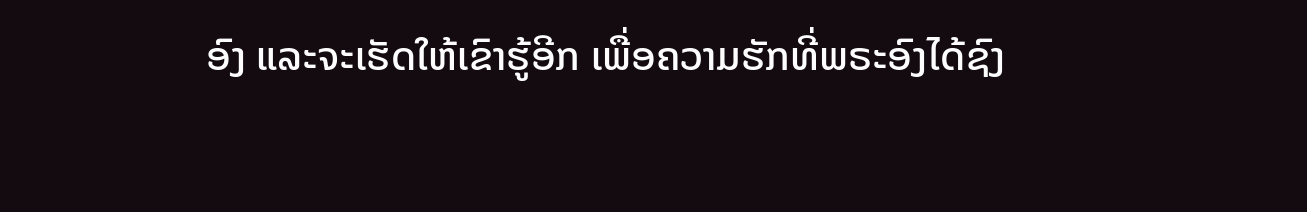ອົງ ແລະຈະເຮັດໃຫ້ເຂົາຮູ້ອີກ ເພື່ອຄວາມຮັກທີ່ພຣະອົງໄດ້ຊົງ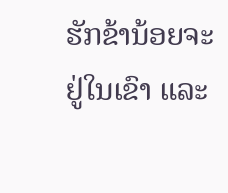ຮັກຂ້ານ້ອຍຈະຢູ່ໃນເຂົາ ແລະ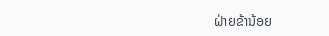ຝ່າຍຂ້ານ້ອຍ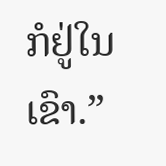ກໍຢູ່ໃນເຂົາ.”